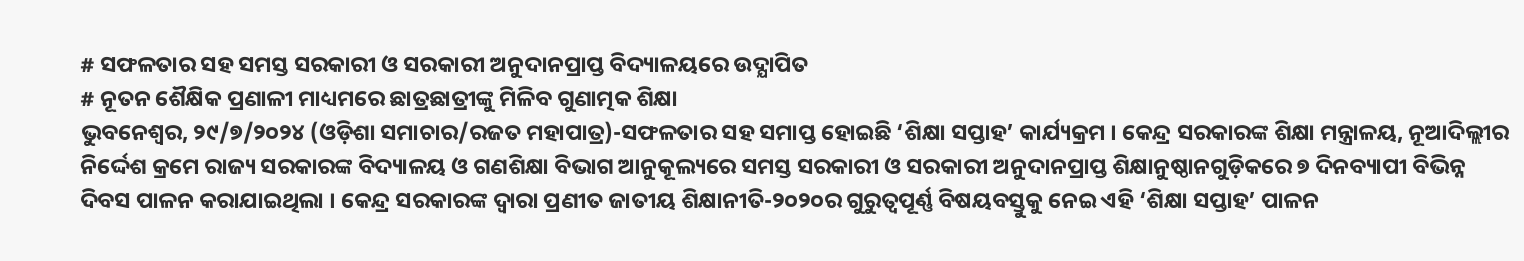# ସଫଳତାର ସହ ସମସ୍ତ ସରକାରୀ ଓ ସରକାରୀ ଅନୁଦାନପ୍ରାପ୍ତ ବିଦ୍ୟାଳୟରେ ଉଦ୍ଯାପିତ
# ନୂତନ ଶୈକ୍ଷିକ ପ୍ରଣାଳୀ ମାଧ୍ୟମରେ ଛାତ୍ରଛାତ୍ରୀଙ୍କୁ ମିଳିବ ଗୁଣାତ୍ମକ ଶିକ୍ଷା
ଭୁବନେଶ୍ୱର, ୨୯/୭/୨୦୨୪ (ଓଡ଼ିଶା ସମାଚାର/ରଜତ ମହାପାତ୍ର)-ସଫଳତାର ସହ ସମାପ୍ତ ହୋଇଛି ‘ଶିକ୍ଷା ସପ୍ତାହ’ କାର୍ଯ୍ୟକ୍ରମ । କେନ୍ଦ୍ର ସରକାରଙ୍କ ଶିକ୍ଷା ମନ୍ତ୍ରାଳୟ, ନୂଆଦିଲ୍ଲୀର ନିର୍ଦ୍ଦେଶ କ୍ରମେ ରାଜ୍ୟ ସରକାରଙ୍କ ବିଦ୍ୟାଳୟ ଓ ଗଣଶିକ୍ଷା ବିଭାଗ ଆନୁକୂଲ୍ୟରେ ସମସ୍ତ ସରକାରୀ ଓ ସରକାରୀ ଅନୁଦାନପ୍ରାପ୍ତ ଶିକ୍ଷାନୁଷ୍ଠାନଗୁଡ଼ିକରେ ୭ ଦିନବ୍ୟାପୀ ବିଭିନ୍ନ ଦିବସ ପାଳନ କରାଯାଇଥିଲା । କେନ୍ଦ୍ର ସରକାରଙ୍କ ଦ୍ୱାରା ପ୍ରଣୀତ ଜାତୀୟ ଶିକ୍ଷାନୀତି-୨୦୨୦ର ଗୁରୁତ୍ୱପୂର୍ଣ୍ଣ ବିଷୟବସ୍ତୁକୁ ନେଇ ଏହି ‘ଶିକ୍ଷା ସପ୍ତାହ’ ପାଳନ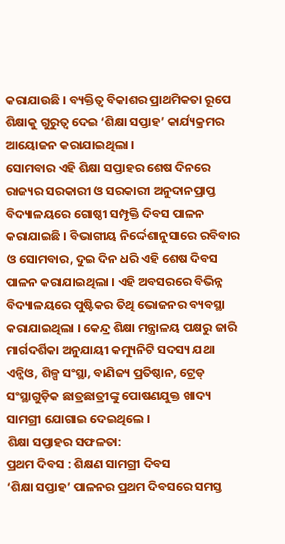କରାଯାଉଛି । ବ୍ୟକ୍ତିତ୍ୱ ବିକାଶର ପ୍ରାଥମିକତା ରୂପେ ଶିକ୍ଷାକୁ ଗୁରୁତ୍ୱ ଦେଇ ‘ଶିକ୍ଷା ସପ୍ତାହ’ କାର୍ଯ୍ୟକ୍ରମର ଆୟୋଜନ କରାଯାଇଥିଲା ।
ସୋମବାର ଏହି ଶିକ୍ଷା ସପ୍ତାହର ଶେଷ ଦିନରେ ରାଜ୍ୟର ସରକାରୀ ଓ ସରକାରୀ ଅନୁଦାନପ୍ରାପ୍ତ ବିଦ୍ୟାଳୟରେ ଗୋଷ୍ଠୀ ସମ୍ପୃକ୍ତି ଦିବସ ପାଳନ କରାଯାଇଛି । ବିଭାଗୀୟ ନିର୍ଦ୍ଦେଶାନୁସାରେ ରବିବାର ଓ ସୋମବାର, ଦୁଇ ଦିନ ଧରି ଏହି ଶେଷ ଦିବସ ପାଳନ କରାଯାଇଥିଲା । ଏହି ଅବସରରେ ବିଭିନ୍ନ ବିଦ୍ୟାଳୟରେ ପୁଷ୍ଟିକର ତିଥି ଭୋଜନର ବ୍ୟବସ୍ଥା କରାଯାଇଥିଲା । କେନ୍ଦ୍ର ଶିକ୍ଷା ମନ୍ତ୍ରାଳୟ ପକ୍ଷରୁ ଜାରି ମାର୍ଗଦର୍ଶିକା ଅନୁଯାୟୀ କମ୍ୟୁନିଟି ସଦସ୍ୟ ଯଥା ଏନ୍ଜିଓ, ଶିଳ୍ପ ସଂସ୍ଥା, ବାଣିଜ୍ୟ ପ୍ରତିଷ୍ଠାନ, ଟ୍ରେଡ୍ ସଂସ୍ଥାଗୁଡ଼ିକ ଛାତ୍ରଛାତ୍ରୀଙ୍କୁ ପୋଷଣଯୁକ୍ତ ଖାଦ୍ୟ ସାମଗ୍ରୀ ଯୋଗାଇ ଦେଇଥିଲେ ।
ଶିକ୍ଷା ସପ୍ତାହର ସଫଳତା:
ପ୍ରଥମ ଦିବସ : ଶିକ୍ଷଣ ସାମଗ୍ରୀ ଦିବସ
‘ଶିକ୍ଷା ସପ୍ତାହ’ ପାଳନର ପ୍ରଥମ ଦିବସରେ ସମସ୍ତ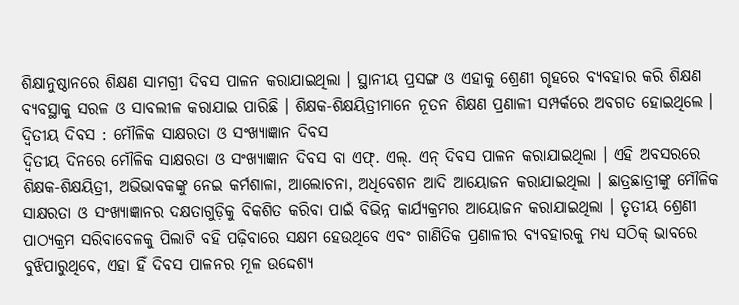ଶିକ୍ଷାନୁଷ୍ଠାନରେ ଶିକ୍ଷଣ ସାମଗ୍ରୀ ଦିବସ ପାଳନ କରାଯାଇଥିଲା । ସ୍ଥାନୀୟ ପ୍ରସଙ୍ଗ ଓ ଏହାକୁ ଶ୍ରେଣୀ ଗୃହରେ ବ୍ୟବହାର କରି ଶିକ୍ଷଣ ବ୍ୟବସ୍ଥାକୁ ସରଳ ଓ ସାବଲୀଳ କରାଯାଇ ପାରିଛି । ଶିକ୍ଷକ-ଶିକ୍ଷୟିତ୍ରୀମାନେ ନୂତନ ଶିକ୍ଷଣ ପ୍ରଣାଳୀ ସମ୍ପର୍କରେ ଅବଗତ ହୋଇଥିଲେ ।
ଦ୍ୱିତୀୟ ଦିବସ : ମୌଳିକ ସାକ୍ଷରତା ଓ ସଂଖ୍ୟାଜ୍ଞାନ ଦିବସ
ଦ୍ୱିତୀୟ ଦିନରେ ମୌଳିକ ସାକ୍ଷରତା ଓ ସଂଖ୍ୟାଜ୍ଞାନ ଦିବସ ବା ଏଫ୍. ଏଲ୍. ଏନ୍ ଦିବସ ପାଳନ କରାଯାଇଥିଲା । ଏହି ଅବସରରେ ଶିକ୍ଷକ-ଶିକ୍ଷୟିତ୍ରୀ, ଅଭିଭାବକଙ୍କୁ ନେଇ କର୍ମଶାଳା, ଆଲୋଚନା, ଅଧିବେଶନ ଆଦି ଆୟୋଜନ କରାଯାଇଥିଲା । ଛାତ୍ରଛାତ୍ରୀଙ୍କୁ ମୌଳିକ ସାକ୍ଷରତା ଓ ସଂଖ୍ୟାଜ୍ଞାନର ଦକ୍ଷତାଗୁଡ଼ିକୁ ବିକଶିତ କରିବା ପାଇଁ ବିଭିନ୍ନ କାର୍ଯ୍ୟକ୍ରମର ଆୟୋଜନ କରାଯାଇଥିଲା । ତୃତୀୟ ଶ୍ରେଣୀ ପାଠ୍ୟକ୍ରମ ସରିବାବେଳକୁ ପିଲାଟି ବହି ପଢ଼ିବାରେ ସକ୍ଷମ ହେଉଥିବେ ଏବଂ ଗାଣିତିକ ପ୍ରଣାଳୀର ବ୍ୟବହାରକୁ ମଧ୍ୟ ସଠିକ୍ ଭାବରେ ବୁଝିପାରୁଥିବେ, ଏହା ହିଁ ଦିବସ ପାଳନର ମୂଳ ଉଦ୍ଦେଶ୍ୟ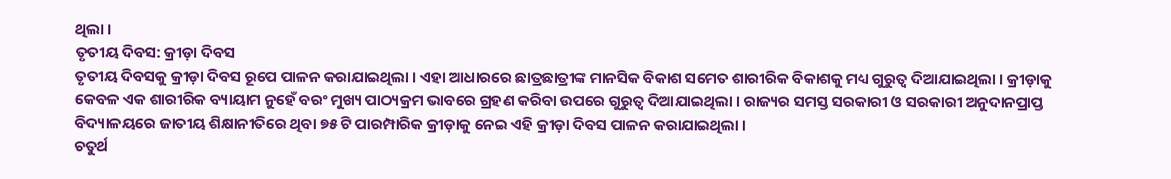ଥିଲା ।
ତୃତୀୟ ଦିବସ: କ୍ରୀଡ଼ା ଦିବସ
ତୃତୀୟ ଦିବସକୁ କ୍ରୀଡ଼ା ଦିବସ ରୂପେ ପାଳନ କରାଯାଇଥିଲା । ଏହା ଆଧାରରେ ଛାତ୍ରଛାତ୍ରୀଙ୍କ ମାନସିକ ବିକାଶ ସମେତ ଶାରୀରିକ ବିକାଶକୁ ମଧ୍ୟ ଗୁରୁତ୍ୱ ଦିଆଯାଇଥିଲା । କ୍ରୀଡ଼ାକୁ କେବଳ ଏକ ଶାରୀରିକ ବ୍ୟାୟାମ ନୁହେଁ ବରଂ ମୁଖ୍ୟ ପାଠ୍ୟକ୍ରମ ଭାବରେ ଗ୍ରହଣ କରିବା ଉପରେ ଗୁରୁତ୍ୱ ଦିଆଯାଇଥିଲା । ରାଜ୍ୟର ସମସ୍ତ ସରକାରୀ ଓ ସରକାରୀ ଅନୁଦାନପ୍ରାପ୍ତ ବିଦ୍ୟାଳୟରେ ଜାତୀୟ ଶିକ୍ଷାନୀତିରେ ଥିବା ୭୫ ଟି ପାରମ୍ପାରିକ କ୍ରୀଡ଼ାକୁ ନେଇ ଏହି କ୍ରୀଡ଼ା ଦିବସ ପାଳନ କରାଯାଇଥିଲା ।
ଚତୁର୍ଥ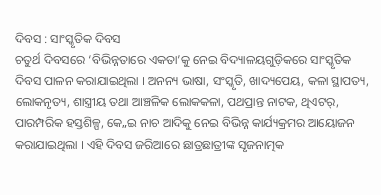ଦିବସ : ସାଂସ୍କୃତିକ ଦିବସ
ଚତୁର୍ଥ ଦିବସରେ ‘ବିଭିନ୍ନତାରେ ଏକତା’କୁ ନେଇ ବିଦ୍ୟାଳୟଗୁଡ଼ିକରେ ସାଂସ୍କୃତିକ ଦିବସ ପାଳନ କରାଯାଇଥିଲା । ଅନନ୍ୟ ଭାଷା, ସଂସ୍କୃତି, ଖାଦ୍ୟପେୟ, କଳା ସ୍ଥାପତ୍ୟ, ଲୋକନୃତ୍ୟ, ଶାସ୍ତ୍ରୀୟ ତଥା ଆଞ୍ଚଳିକ ଲୋକକଳା, ପଥପ୍ରାନ୍ତ ନାଟକ, ଥିଏଟର୍, ପାରମ୍ପରିକ ହସ୍ତଶିଳ୍ପ, କେ„ଇ ନାଚ ଆଦିକୁ ନେଇ ବିଭିନ୍ନ କାର୍ଯ୍ୟକ୍ରମର ଆୟୋଜନ କରାଯାଇଥିଲା । ଏହି ଦିବସ ଜରିଆରେ ଛାତ୍ରଛାତ୍ରୀଙ୍କ ସୃଜନାତ୍ମକ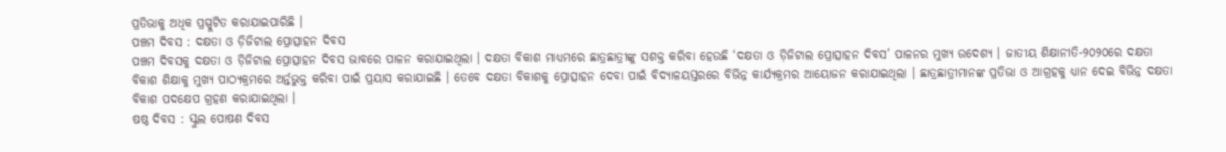ପ୍ରତିଭାକୁ ଅଧିକ ପ୍ରସ୍ପୁଟିତ କରାଯାଇପାରିଛି ।
ପଞ୍ଚମ ଦିବସ : ଦକ୍ଷତା ଓ ଡ଼ିଜିଟାଲ ପ୍ରୋତ୍ସାହନ ଦିବସ
ପଞ୍ଚମ ଦିବସକୁ ଦକ୍ଷତା ଓ ଡ଼ିଜିଟାଲ ପ୍ରୋତ୍ସାହନ ଦିବସ ଭାବରେ ପାଳନ କରାଯାଇଥିଲା । ଦକ୍ଷତା ବିକାଶ ମାଧ୍ୟମରେ ଛାତ୍ରଛାତ୍ରୀଙ୍କୁ ସଶକ୍ତ କରିବା ହେଉଛି ‘ଦକ୍ଷତା ଓ ଡ଼ିଜିଟାଲ ପ୍ରୋତ୍ସାହନ ଦିବସ’ ପାଳନର ମୁଖ୍ୟ ଉଦେଶ୍ୟ । ଜାତୀୟ ଶିକ୍ଷାନୀତି-୨୦୨୦ରେ ଦକ୍ଷତା ବିକାଶ ଶିକ୍ଷାକୁ ମୁଖ୍ୟ ପାଠ୍ୟକ୍ରମରେ ଅର୍ନ୍ତଭୁକ୍ତ କରିବା ପାଇଁ ପ୍ରୟାସ କରାଯାଇଛି । ତେବେ ଦକ୍ଷତା ବିକାଶକୁ ପ୍ରୋତ୍ସାହନ ଦେବା ପାଇଁ ବିଦ୍ୟାଳୟସ୍ତରରେ ବିଭିନ୍ନ କାର୍ଯ୍ୟକ୍ରମର ଆୟୋଜନ କରାଯାଇଥିଲା । ଛାତ୍ରଛାତ୍ରୀମାନଙ୍କ ପ୍ରତିଭା ଓ ଆଗ୍ରହକୁ ଧ୍ୟାନ ଦେଇ ବିଭିନ୍ନ ଦକ୍ଷତା ବିକାଶ ପଦକ୍ଷେପ ଗ୍ରହଣ କରାଯାଇଥିଲା ।
ଷଷ୍ଠ ଦିବସ : ସ୍କୁଲ ପୋଷଣ ଦିବସ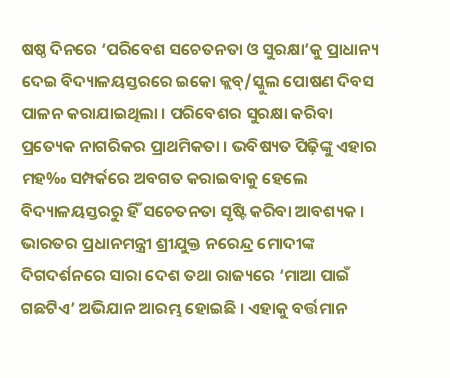ଷଷ୍ଠ ଦିନରେ ‘ପରିବେଶ ସଚେତନତା ଓ ସୁରକ୍ଷା’କୁ ପ୍ରାଧାନ୍ୟ ଦେଇ ବିଦ୍ୟାଳୟସ୍ତରରେ ଇକୋ କ୍ଲବ୍/ସ୍କୁଲ ପୋଷଣ ଦିବସ ପାଳନ କରାଯାଇଥିଲା । ପରିବେଶର ସୁରକ୍ଷା କରିବା ପ୍ରତ୍ୟେକ ନାଗରିକର ପ୍ରାଥମିକତା । ଭବିଷ୍ୟତ ପିଢ଼ିଙ୍କୁ ଏହାର ମହ‰ ସମ୍ପର୍କରେ ଅବଗତ କରାଇବାକୁ ହେଲେ ବିଦ୍ୟାଳୟସ୍ତରରୁ ହିଁ ସଚେତନତା ସୃଷ୍ଟି କରିବା ଆବଶ୍ୟକ । ଭାରତର ପ୍ରଧାନମନ୍ତ୍ରୀ ଶ୍ରୀଯୁକ୍ତ ନରେନ୍ଦ୍ର ମୋଦୀଙ୍କ ଦିଗଦର୍ଶନରେ ସାରା ଦେଶ ତଥା ରାଜ୍ୟରେ ‘ମାଆ ପାଇଁ ଗଛଟିଏ’ ଅଭିଯାନ ଆରମ୍ଭ ହୋଇଛି । ଏହାକୁ ବର୍ତ୍ତମାନ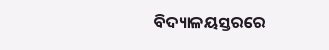ବିଦ୍ୟାଳୟସ୍ତରରେ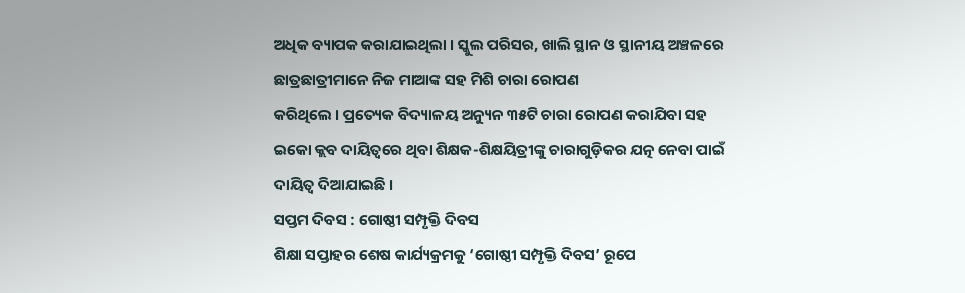ଅଧିକ ବ୍ୟାପକ କରାଯାଇଥିଲା । ସ୍କୁଲ ପରିସର, ଖାଲି ସ୍ଥାନ ଓ ସ୍ଥାନୀୟ ଅଞ୍ଚଳରେ ଛାତ୍ରଛାତ୍ରୀମାନେ ନିଜ ମାଆଙ୍କ ସହ ମିଶି ଚାରା ରୋପଣ
କରିଥିଲେ । ପ୍ରତ୍ୟେକ ବିଦ୍ୟାଳୟ ଅନ୍ୟୁନ ୩୫ଟି ଚାରା ରୋପଣ କରାଯିବା ସହ ଇକୋ କ୍ଲବ ଦାୟିତ୍ୱରେ ଥିବା ଶିକ୍ଷକ-ଶିକ୍ଷୟିତ୍ରୀଙ୍କୁ ଚାରାଗୁଡ଼ିକର ଯତ୍ନ ନେବା ପାଇଁ ଦାୟିତ୍ୱ ଦିଆଯାଇଛି ।
ସପ୍ତମ ଦିବସ : ଗୋଷ୍ଠୀ ସମ୍ପୃକ୍ତି ଦିବସ
ଶିକ୍ଷା ସପ୍ତାହର ଶେଷ କାର୍ଯ୍ୟକ୍ରମକୁ ‘ଗୋଷ୍ଠୀ ସମ୍ପୃକ୍ତି ଦିବସ’ ରୂପେ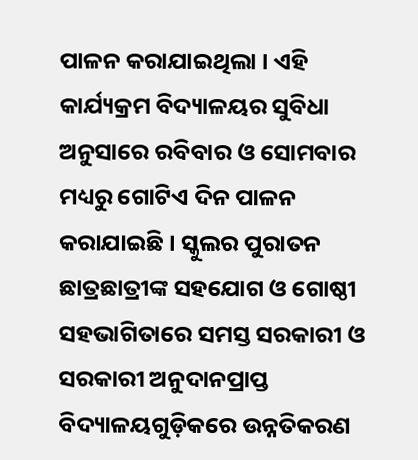ପାଳନ କରାଯାଇଥିଲା । ଏହି କାର୍ଯ୍ୟକ୍ରମ ବିଦ୍ୟାଳୟର ସୁବିଧା ଅନୁସାରେ ରବିବାର ଓ ସୋମବାର ମଧ୍ୟରୁ ଗୋଟିଏ ଦିନ ପାଳନ କରାଯାଇଛି । ସ୍କୁଲର ପୁରାତନ ଛାତ୍ରଛାତ୍ରୀଙ୍କ ସହଯୋଗ ଓ ଗୋଷ୍ଠୀ ସହଭାଗିତାରେ ସମସ୍ତ ସରକାରୀ ଓ ସରକାରୀ ଅନୁଦାନପ୍ରାପ୍ତ ବିଦ୍ୟାଳୟଗୁଡ଼ିକରେ ଉନ୍ନତିକରଣ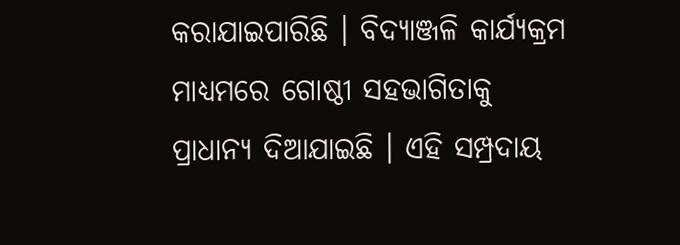କରାଯାଇପାରିଛି । ବିଦ୍ୟାଞ୍ଜଳି କାର୍ଯ୍ୟକ୍ରମ ମାଧ୍ୟମରେ ଗୋଷ୍ଠୀ ସହଭାଗିତାକୁ ପ୍ରାଧାନ୍ୟ ଦିଆଯାଇଛି । ଏହି ସମ୍ପ୍ରଦାୟ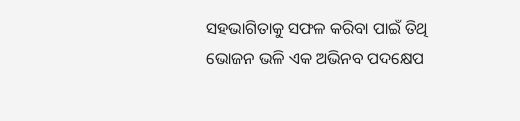ସହଭାଗିତାକୁ ସଫଳ କରିବା ପାଇଁ ତିଥି ଭୋଜନ ଭଳି ଏକ ଅଭିନବ ପଦକ୍ଷେପ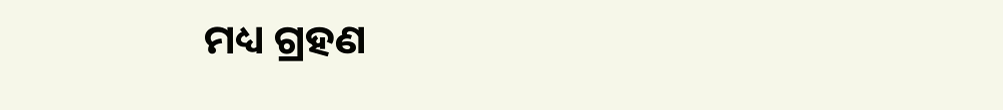ମଧ୍ୟ ଗ୍ରହଣ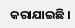କରାଯାଇଛି ।